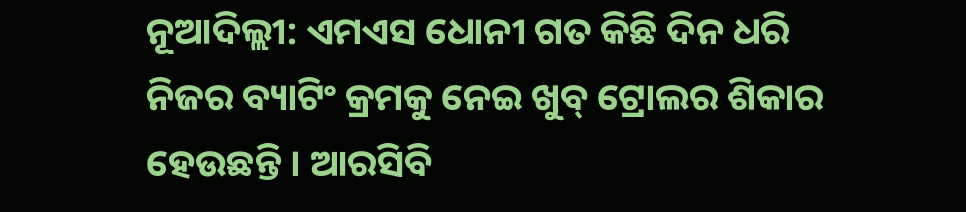ନୂଆଦିଲ୍ଲୀ: ଏମଏସ ଧୋନୀ ଗତ କିଛି ଦିନ ଧରି ନିଜର ବ୍ୟାଟିଂ କ୍ରମକୁ ନେଇ ଖୁବ୍ ଟ୍ରୋଲର ଶିକାର ହେଉଛନ୍ତି । ଆରସିବି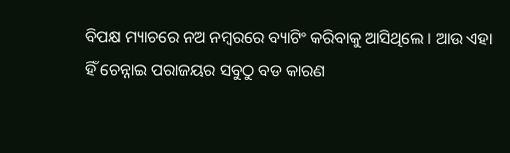ବିପକ୍ଷ ମ୍ୟାଚରେ ନଅ ନମ୍ବରରେ ବ୍ୟାଟିଂ କରିବାକୁ ଆସିଥିଲେ । ଆଉ ଏହା ହିଁ ଚେନ୍ନାଇ ପରାଜୟର ସବୁଠୁ ବଡ କାରଣ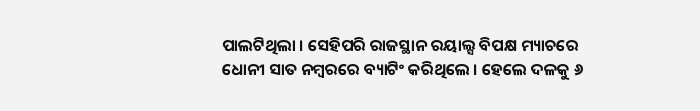ପାଲଟିଥିଲା । ସେହିପରି ରାଜସ୍ଥାନ ରୟାଲ୍ସ ବିପକ୍ଷ ମ୍ୟାଚରେ ଧୋନୀ ସାତ ନମ୍ବରରେ ବ୍ୟାଟିଂ କରିଥିଲେ । ହେଲେ ଦଳକୁ ୬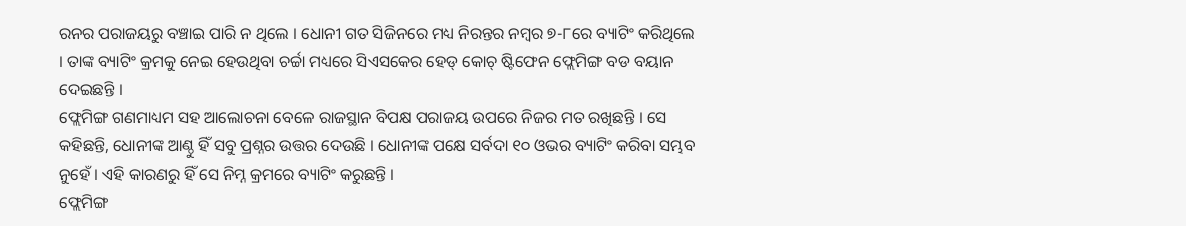ରନର ପରାଜୟରୁ ବଞ୍ଚାଇ ପାରି ନ ଥିଲେ । ଧୋନୀ ଗତ ସିଜିନରେ ମଧ୍ୟ ନିରନ୍ତର ନମ୍ବର ୭-୮ରେ ବ୍ୟାଟିଂ କରିଥିଲେ । ତାଙ୍କ ବ୍ୟାଟିଂ କ୍ରମକୁ ନେଇ ହେଉଥିବା ଚର୍ଚ୍ଚା ମଧ୍ୟରେ ସିଏସକେର ହେଡ୍ କୋଚ୍ ଷ୍ଟିଫେନ ଫ୍ଲେମିଙ୍ଗ ବଡ ବୟାନ ଦେଇଛନ୍ତି ।
ଫ୍ଲେମିଙ୍ଗ ଗଣମାଧ୍ୟମ ସହ ଆଲୋଚନା ବେଳେ ରାଜସ୍ଥାନ ବିପକ୍ଷ ପରାଜୟ ଉପରେ ନିଜର ମତ ରଖିଛନ୍ତି । ସେ କହିଛନ୍ତି, ଧୋନୀଙ୍କ ଆଣ୍ଠୁ ହିଁ ସବୁ ପ୍ରଶ୍ନର ଉତ୍ତର ଦେଉଛି । ଧୋନୀଙ୍କ ପକ୍ଷେ ସର୍ବଦା ୧୦ ଓଭର ବ୍ୟାଟିଂ କରିବା ସମ୍ଭବ ନୁହେଁ । ଏହି କାରଣରୁ ହିଁ ସେ ନିମ୍ନ କ୍ରମରେ ବ୍ୟାଟିଂ କରୁଛନ୍ତି ।
ଫ୍ଲେମିଙ୍ଗ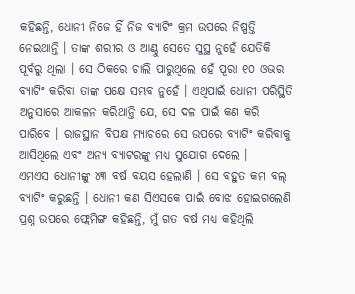କହିଛନ୍ତି, ଧୋନୀ ନିଜେ ହିଁ ନିଜ ବ୍ୟାଟିଂ କ୍ରମ ଉପରେ ନିଷ୍ପତ୍ତି ନେଇଥାନ୍ତି । ତାଙ୍କ ଶରୀର ଓ ଆଣ୍ଠୁ ସେତେ ସୁସ୍ଥ ନୁହେଁ ଯେତିକି ପୂର୍ବରୁ ଥିଲା । ସେ ଠିକରେ ଚାଲି ପାରୁଥିଲେ ହେଁ ପୂରା ୧୦ ଓଭର ବ୍ୟାଟିଂ କରିବା ତାଙ୍କ ପକ୍ଷେ ସମ୍ଭବ ନୁହେଁ । ଏଥିପାଇଁ ଧୋନୀ ପରିସ୍ଥିତି ଅନୁସାରେ ଆକଳନ କରିଥାନ୍ତି ଯେ, ସେ ଦଳ ପାଇଁ କଣ କରି ପାରିବେ । ରାଜସ୍ଥାନ ବିପକ୍ଷ ମ୍ୟାଚରେ ସେ ଉପରେ ବ୍ୟାଟିଂ କରିବାକୁ ଆସିଥିଲେ ଏବଂ ଅନ୍ୟ ବ୍ୟାଟରଙ୍କୁ ମଧ୍ୟ ସୁଯୋଗ ଦେଲେ ।
ଏମଏସ ଧୋନୀଙ୍କୁ ୪୩ ବର୍ଷ ବୟସ ହେଲାଣି । ସେ ବହୁତ କମ ବଲ୍ ବ୍ୟାଟିଂ କରୁଛନ୍ତି । ଧୋନୀ କଣ ସିଏସକେ ପାଇଁ ବୋଝ ହୋଇଗଲେଣି ପ୍ରଶ୍ନ ଉପରେ ଫ୍ଲେମିଙ୍ଗ କହିଛନ୍ତି, ମୁଁ ଗତ ବର୍ଷ ମଧ୍ୟ କହିଥିଲି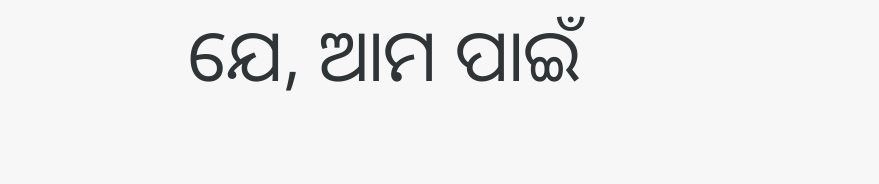ଯେ, ଆମ ପାଇଁ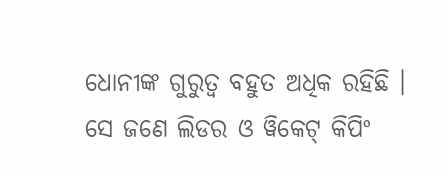ଧୋନୀଙ୍କ ଗୁରୁତ୍ୱ ବହୁତ ଅଧିକ ରହିଛି । ସେ ଜଣେ ଲିଡର ଓ ୱିକେଟ୍ କିପିଂ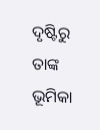ଦୃଷ୍ଟିରୁ ତାଙ୍କ ଭୂମିକା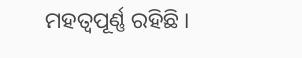ମହତ୍ୱପୂର୍ଣ୍ଣ ରହିଛି ।